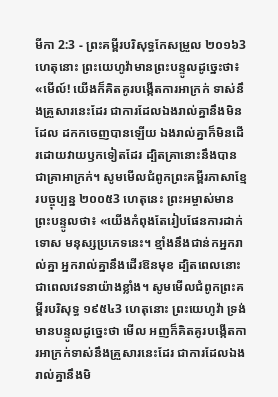មីកា 2:3 - ព្រះគម្ពីរបរិសុទ្ធកែសម្រួល ២០១៦3 ហេតុនោះ ព្រះយេហូវ៉ាមានព្រះបន្ទូលដូច្នេះថា៖ «មើល៍! យើងក៏គិតគូរបង្កើតការអាក្រក់ ទាស់នឹងគ្រួសារនេះដែរ ជាការដែលឯងរាល់គ្នានឹងមិនដែល ដកកចេញបានឡើយ ឯងរាល់គ្នាក៏មិនដើរដោយវាយឫកទៀតដែរ ដ្បិតគ្រានោះនឹងបានជាគ្រាអាក្រក់។ សូមមើលជំពូកព្រះគម្ពីរភាសាខ្មែរបច្ចុប្បន្ន ២០០៥3 ហេតុនេះ ព្រះអម្ចាស់មានព្រះបន្ទូលថា៖ «យើងកំពុងតែរៀបផែនការដាក់ទោស មនុស្សប្រភេទនេះ។ ខ្មាំងនឹងជាន់កអ្នករាល់គ្នា អ្នករាល់គ្នានឹងដើរឱនមុខ ដ្បិតពេលនោះជាពេលវេទនាយ៉ាងខ្លាំង។ សូមមើលជំពូកព្រះគម្ពីរបរិសុទ្ធ ១៩៥៤3 ហេតុនោះ ព្រះយេហូវ៉ា ទ្រង់មានបន្ទូលដូច្នេះថា មើល អញក៏គិតគូរបង្កើតការអាក្រក់ទាស់នឹងគ្រួសារនេះដែរ ជាការដែលឯងរាល់គ្នានឹងមិ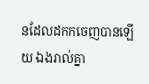នដែលដកកចេញបានឡើយ ឯងរាល់គ្នា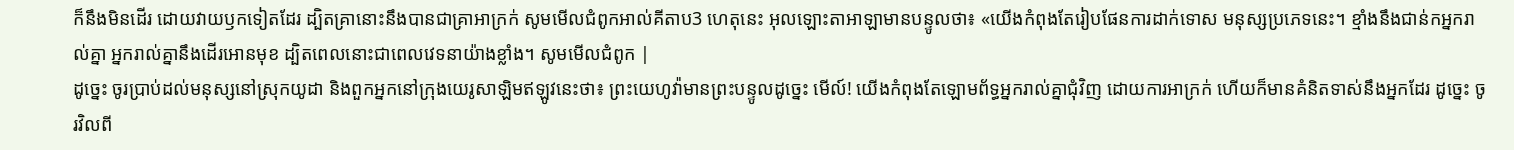ក៏នឹងមិនដើរ ដោយវាយឫកទៀតដែរ ដ្បិតគ្រានោះនឹងបានជាគ្រាអាក្រក់ សូមមើលជំពូកអាល់គីតាប3 ហេតុនេះ អុលឡោះតាអាឡាមានបន្ទូលថា៖ «យើងកំពុងតែរៀបផែនការដាក់ទោស មនុស្សប្រភេទនេះ។ ខ្មាំងនឹងជាន់កអ្នករាល់គ្នា អ្នករាល់គ្នានឹងដើរអោនមុខ ដ្បិតពេលនោះជាពេលវេទនាយ៉ាងខ្លាំង។ សូមមើលជំពូក |
ដូច្នេះ ចូរប្រាប់ដល់មនុស្សនៅស្រុកយូដា និងពួកអ្នកនៅក្រុងយេរូសាឡិមឥឡូវនេះថា៖ ព្រះយេហូវ៉ាមានព្រះបន្ទូលដូច្នេះ មើល៍! យើងកំពុងតែឡោមព័ទ្ធអ្នករាល់គ្នាជុំវិញ ដោយការអាក្រក់ ហើយក៏មានគំនិតទាស់នឹងអ្នកដែរ ដូច្នេះ ចូរវិលពី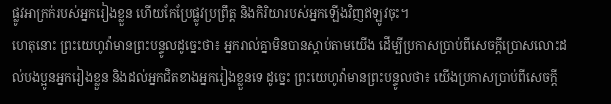ផ្លូវអាក្រក់របស់អ្នករៀងខ្លួន ហើយកែប្រែផ្លូវប្រព្រឹត្ត និងកិរិយារបស់អ្នកឡើងវិញឥឡូវចុះ។
ហេតុនោះ ព្រះយេហូវ៉ាមានព្រះបន្ទូលដូច្នេះថា៖ អ្នករាល់គ្នាមិនបានស្តាប់តាមយើង ដើម្បីប្រកាសប្រាប់ពីសេចក្ដីប្រោសលោះដល់បងប្អូនអ្នករៀងខ្លួន និងដល់អ្នកជិតខាងអ្នករៀងខ្លួនទេ ដូច្នេះ ព្រះយេហូវ៉ាមានព្រះបន្ទូលថា៖ យើងប្រកាសប្រាប់ពីសេចក្ដី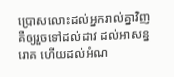ប្រោសលោះដល់អ្នករាល់គ្នាវិញ គឺឲ្យរួចទៅដល់ដាវ ដល់អាសន្នរោគ ហើយដល់អំណ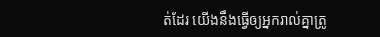ត់ដែរ យើងនឹងធ្វើឲ្យអ្នករាល់គ្នាត្រូ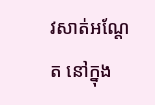វសាត់អណ្តែត នៅក្នុង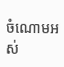ចំណោមអស់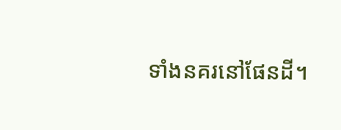ទាំងនគរនៅផែនដី។